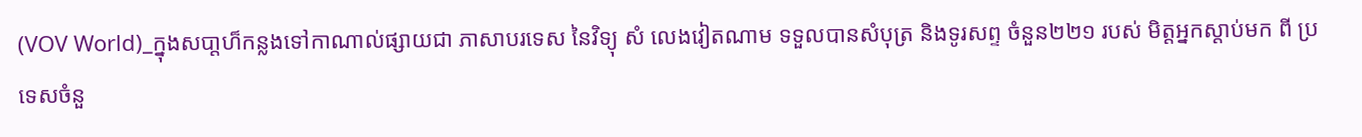(VOV World)_ក្នុងសបា្តហ៏កន្លងទៅកាណាល់ផ្សាយជា ភាសាបរទេស នៃវិទ្យុ សំ លេងវៀតណាម ទទួលបានសំបុត្រ និងទូរសព្ទ ចំនួន២២១ របស់ មិត្តអ្នកស្តាប់មក ពី ប្រទេសចំនួ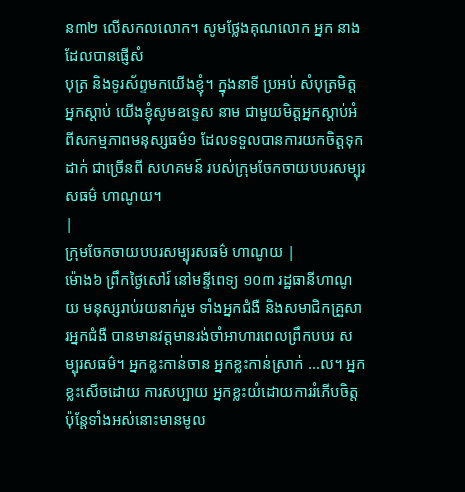ន៣២ លើសកលលោក។ សូមថ្លែងគុណលោក អ្នក នាងដែលបានផ្ញើសំ
បុត្រ និងទូរស័ព្ទមកយើងខ្ញុំ។ ក្នុងនាទី ប្រអប់ សំបុត្រមិត្តអ្នកស្ដាប់ យើងខ្ញុំសូមឧទ្ទេស នាម ជាមួយមិត្តអ្នកស្ដាប់អំពីសកម្មភាពមនុស្សធម៌១ ដែលទទួលបានការយកចិត្តទុក
ដាក់ ជាច្រើនពី សហគមន៍ របស់ក្រុមចែកចាយបបរសម្បុរសធម៌ ហាណូយ។
|
ក្រុមចែកចាយបបរសម្បុរសធម៌ ហាណូយ |
ម៉ោង៦ ព្រឹកថ្ងៃសៅរ៍ នៅមន្ទីពេទ្យ ១០៣ រដ្ឋធានីហាណូយ មនុស្សរាប់រយនាក់រួម ទាំងអ្នកជំងឺ និងសមាជិកគ្រួសារអ្នកជំងឺ បានមានវត្តមានរង់ចាំអាហារពេលព្រឹកបបរ សម្បុរសធម៌។ អ្នកខ្លះកាន់ចាន អ្នកខ្លះកាន់ស្រាក់ …ល។ អ្នកខ្លះសើចដោយ ការសប្បាយ អ្នកខ្លះយំដោយការរំភើបចិត្ត ប៉ុន្តែទាំងអស់នោះមានមូល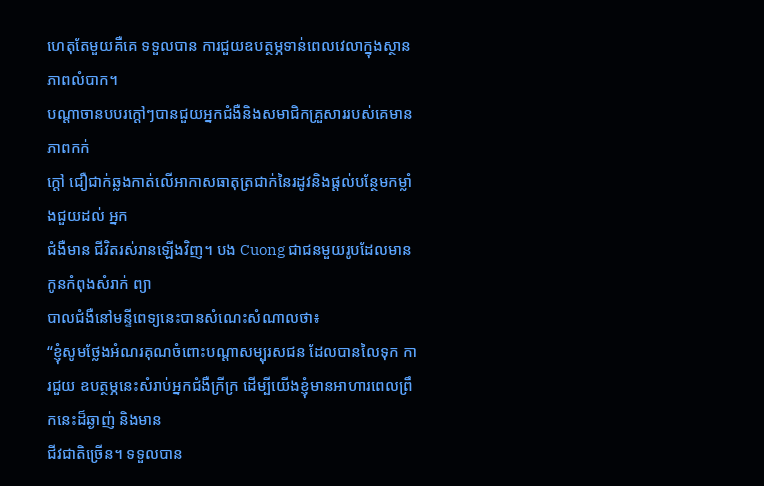ហេតុតែមួយគឺគេ ទទួលបាន ការជួយឧបត្ថម្ភទាន់ពេលវេលាក្នុងស្ថានភាពលំបាក។
បណ្ដាចានបបរក្ដៅៗបានជួយអ្នកជំងឺនិងសមាជិកគ្រួសាររបស់គេមានភាពកក់
ក្តៅ ជឿជាក់ឆ្លងកាត់លើអាកាសធាតុត្រជាក់នៃរដូវនិងផ្តល់បន្ថែមកម្លាំងជួយដល់ អ្នក
ជំងឺមាន ជីវិតរស់រានឡើងវិញ។ បង Cuong ជាជនមួយរូបដែលមានកូនកំពុងសំរាក់ ព្យា
បាលជំងឺនៅមន្ទីពេទ្យនេះបានសំណេះសំណាលថា៖
“ខ្ញុំសូមថ្លែងអំណរគុណចំពោះបណ្ដាសម្បុរសជន ដែលបានលៃទុក ការជួយ ឧបត្ថម្ភនេះសំរាប់អ្នកជំងឺក្រីក្រ ដើម្បីយើងខ្ញុំមានអាហារពេលព្រឹកនេះដ៏ឆ្ងាញ់ និងមាន
ជីវជាតិច្រើន។ ទទួលបាន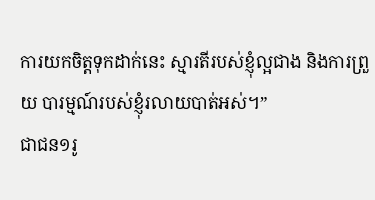ការយកចិត្តទុកដាក់នេះ ស្មារតីរបស់ខ្ញុំល្អជាង និងការព្រួយ បារម្មណ៍របស់ខ្ញុំរលាយបាត់អស់។”
ជាជន១រូ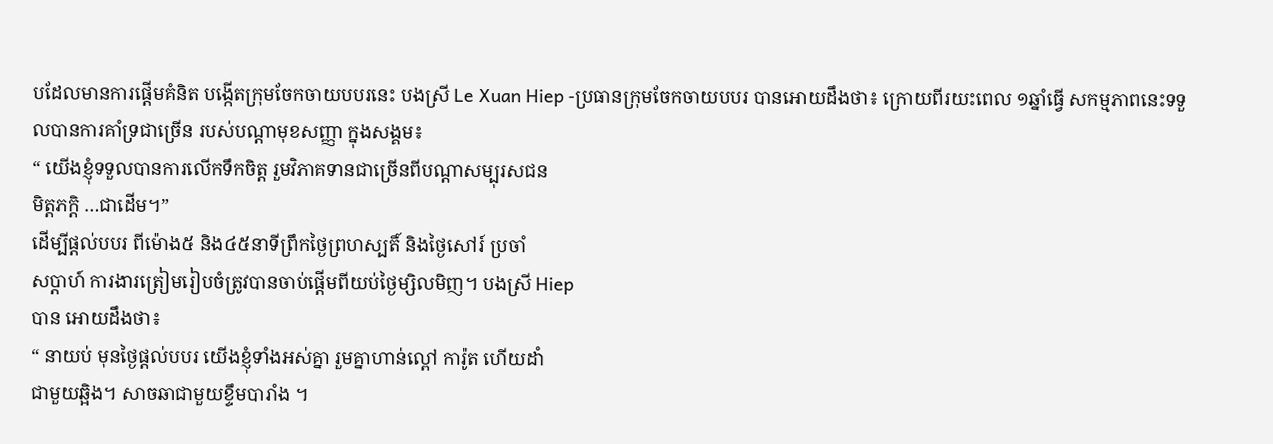បដែលមានការផ្តើមគំនិត បង្កើតក្រុមចែកចាយបបរនេះ បងស្រី Le Xuan Hiep -ប្រធានក្រុមចែកចាយបបរ បានអោយដឹងថា៖ ក្រោយពីរយះពេល ១ឆ្នាំធ្វើ សកម្មភាពនេះទទួលបានការគាំទ្រជាច្រើន របស់បណ្ដាមុខសញ្ញា ក្នុងសង្គម៖
“ យើងខ្ញុំទទួលបានការលើកទឹកចិត្ត រួមវិភាគទានជាច្រើនពីបណ្ដាសម្បុរសជន
មិត្តភក្តិ …ជាដើម។”
ដើម្បីផ្តល់បបរ ពីម៉ោង៥ និង៤៥នាទីព្រឹកថ្ងៃព្រហស្បតិ៍ និងថ្ងៃសៅរ៍ ប្រចាំ
សប្ដាហ៍ ការងារត្រៀមរៀបចំត្រូវបានចាប់ផ្តើមពីយប់ថ្ងៃម្សិលមិញ។ បងស្រី Hiep
បាន អោយដឹងថា៖
“ នាយប់ មុនថ្ងៃផ្តល់បបរ យើងខ្ញុំទាំងអស់គ្នា រួមគ្នាហាន់ល្ពៅ ការ៉ូត ហើយដាំ
ជាមួយឆ្អិង។ សាចឆាជាមួយខ្ទឹមបារាំង ។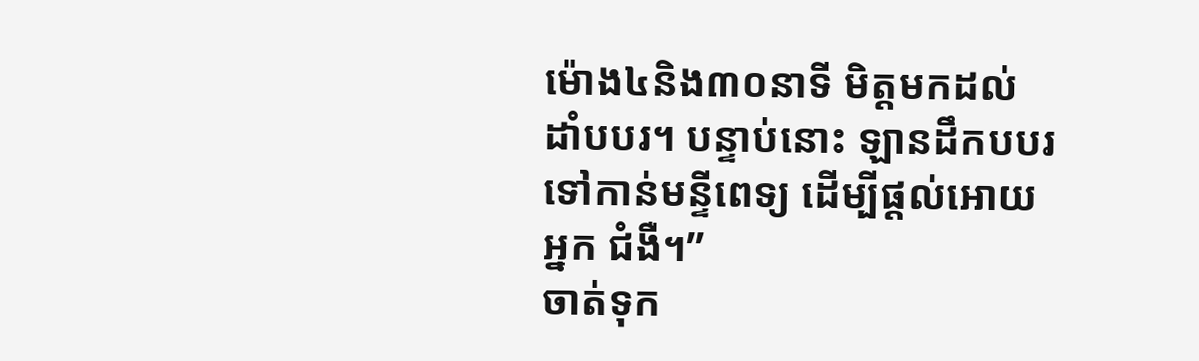ម៉ោង៤និង៣០នាទី មិត្តមកដល់ ដាំបបរ។ បន្ទាប់នោះ ឡានដឹកបបរទៅកាន់មន្ទីពេទ្យ ដើម្បីផ្តល់អោយអ្នក ជំងឺ។”
ចាត់ទុក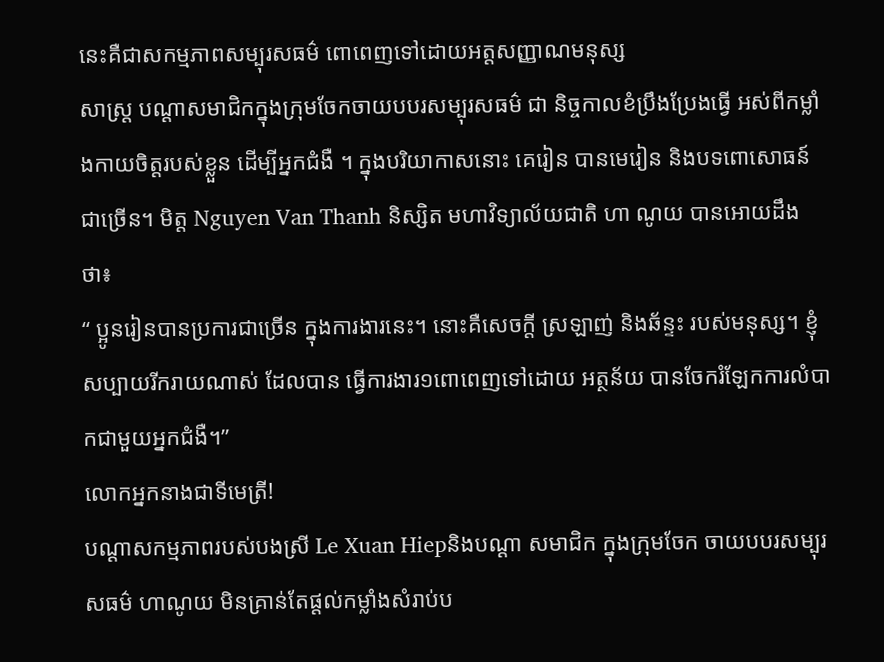នេះគឺជាសកម្មភាពសម្បុរសធម៌ ពោពេញទៅដោយអត្តសញ្ញាណមនុស្ស
សាស្ត្រ បណ្ដាសមាជិកក្នុងក្រុមចែកចាយបបរសម្បុរសធម៌ ជា និច្ចកាលខំប្រឹងប្រែងធ្វើ អស់ពីកម្លាំងកាយចិត្តរបស់ខ្លួន ដើម្បីអ្នកជំងឺ ។ ក្នុងបរិយាកាសនោះ គេរៀន បានមេរៀន និងបទពោសោធន៍ជាច្រើន។ មិត្ត Nguyen Van Thanh និស្សិត មហាវិទ្យាល័យជាតិ ហា ណូយ បានអោយដឹងថា៖
“ ប្អូនរៀនបានប្រការជាច្រើន ក្នុងការងារនេះ។ នោះគឺសេចក្ដី ស្រឡាញ់ និងឆ័ន្ទះ របស់មនុស្ស។ ខ្ញុំសប្បាយរីករាយណាស់ ដែលបាន ធ្វើការងារ១ពោពេញទៅដោយ អត្ថន័យ បានចែករំឡែកការលំបាកជាមួយអ្នកជំងឺ។”
លោកអ្នកនាងជាទីមេត្រី!
បណ្ដាសកម្មភាពរបស់បងស្រី Le Xuan Hiepនិងបណ្ដា សមាជិក ក្នុងក្រុមចែក ចាយបបរសម្បុរសធម៌ ហាណូយ មិនគ្រាន់តែផ្តល់កម្លាំងសំរាប់ប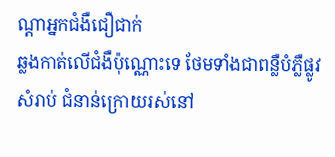ណ្ដាអ្នកជំងឺជឿជាក់
ឆ្លងកាត់លើជំងឺប៉ុណ្ណោះទេ ថែមទាំងជាពន្លឺបំភ្លឺផ្លូវសំរាប់ ជំនាន់ក្រោយរស់នៅ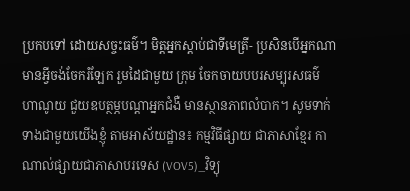ប្រកបទៅ ដោយសច្ចះធម៌។ មិត្តអ្នកស្តាប់ជាទីមេត្រី- ប្រសិនបើអ្នកណាមានអ្វីចង់ចែករំឡែក រួមដៃជាមួយ ក្រុម ចែកចាយបបរសម្បុរសធម៌ ហាណូយ ជួយឧបត្ថម្ភបណ្ដាអ្នកជំងឺ មានស្ថានភាពលំបាក។ សូមទាក់ទាងជាមួយយើងខ្ញុំ តាមអាស័យដ្ឋាន៖ កម្មវិធីផ្សាយ ជាភាសាខ្មែរ កាណាល់ផ្សាយជាភាសាបរទេស (VOV5)_វិទ្យុ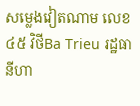សម្លេងវៀតណាម លេខ
៤៥ វិថីBa Trieu រដ្ឋធានីហា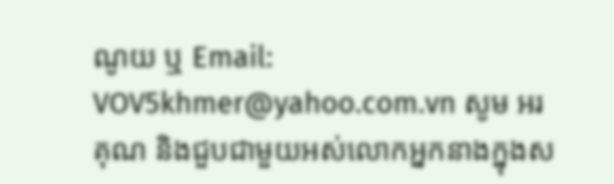ណូយ ឬ Email: VOV5khmer@yahoo.com.vn សូម អរគុណ និងជួបជាមួយអស់លោកអ្នកនាងក្នុងស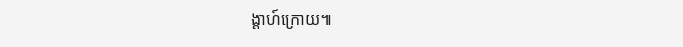ង្ដាហ៍ក្រោយ៕